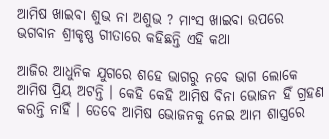ଆମିଷ ଖାଇବା ଶୁଭ ନା ଅଶୁଭ ? ମାଂସ ଖାଇବା ଉପରେ ଭଗବାନ ଶ୍ରୀକୃଷ୍ଣ ଗୀତାରେ କହିଛନ୍ତି ଏହି କଥା

ଆଜିର ଆଧୁନିକ ଯୁଗରେ ଶହେ ଭାଗରୁ ନବେ ଭାଗ ଲୋକେ ଆମିଷ ପ୍ରିୟ ଅଟନ୍ତି । କେହି କେହି ଆମିଷ ବିନା ଭୋଜନ ହିଁ ଗ୍ରହଣ କରନ୍ତି ନାହିଁ । ତେବେ ଆମିଷ ଭୋଜନକୁ ନେଇ ଆମ ଶାସ୍ତ୍ରରେ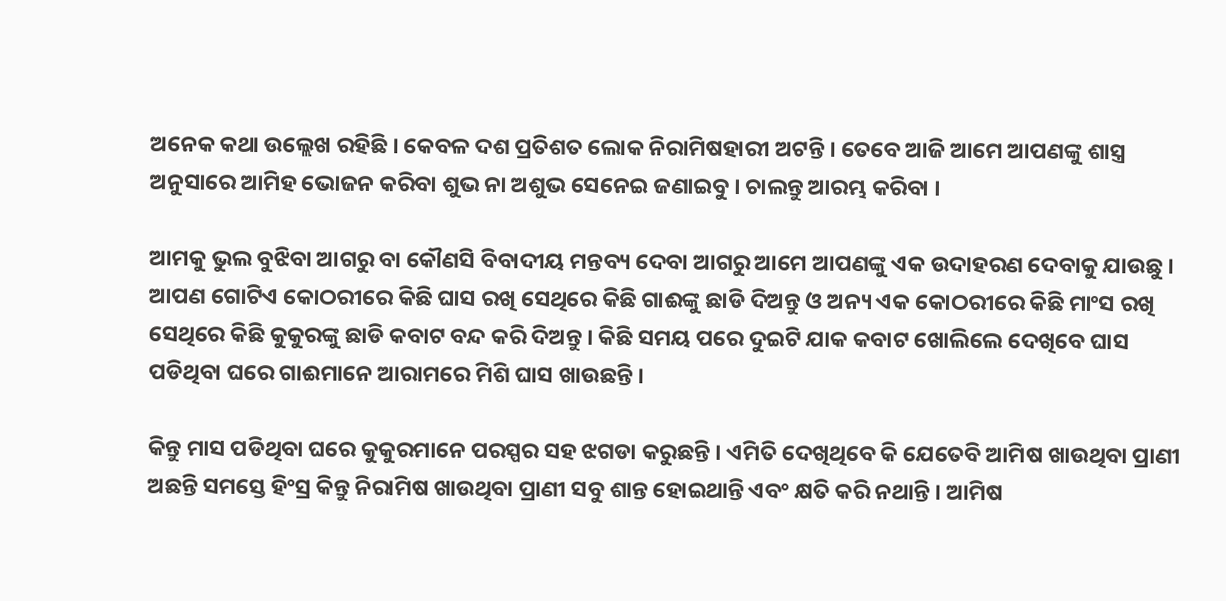ଅନେକ କଥା ଉଲ୍ଲେଖ ରହିଛି । କେବଳ ଦଶ ପ୍ରତିଶତ ଲୋକ ନିରାମିଷହାରୀ ଅଟନ୍ତି । ତେବେ ଆଜି ଆମେ ଆପଣଙ୍କୁ ଶାସ୍ତ୍ର ଅନୁସାରେ ଆମିହ ଭୋଜନ କରିବା ଶୁଭ ନା ଅଶୁଭ ସେନେଇ ଜଣାଇବୁ । ଚାଲନ୍ତୁ ଆରମ୍ଭ କରିବା ।

ଆମକୁ ଭୁଲ ବୁଝିବା ଆଗରୁ ବା କୌଣସି ବିବାଦୀୟ ମନ୍ତବ୍ୟ ଦେବା ଆଗରୁ ଆମେ ଆପଣଙ୍କୁ ଏକ ଉଦାହରଣ ଦେବାକୁ ଯାଉଛୁ । ଆପଣ ଗୋଟିଏ କୋଠରୀରେ କିଛି ଘାସ ରଖି ସେଥିରେ କିଛି ଗାଈଙ୍କୁ ଛାଡି ଦିଅନ୍ତୁ ଓ ଅନ୍ୟ ଏକ କୋଠରୀରେ କିଛି ମାଂସ ରଖି ସେଥିରେ କିଛି କୁକୁରଙ୍କୁ ଛାଡି କବାଟ ବନ୍ଦ କରି ଦିଅନ୍ତୁ । କିଛି ସମୟ ପରେ ଦୁଇଟି ଯାକ କବାଟ ଖୋଲିଲେ ଦେଖିବେ ଘାସ ପଡିଥିବା ଘରେ ଗାଈମାନେ ଆରାମରେ ମିଶି ଘାସ ଖାଉଛନ୍ତି ।

କିନ୍ତୁ ମାସ ପଡିଥିବା ଘରେ କୁକୁରମାନେ ପରସ୍ପର ସହ ଝଗଡା କରୁଛନ୍ତି । ଏମିତି ଦେଖିଥିବେ କି ଯେତେବି ଆମିଷ ଖାଉଥିବା ପ୍ରାଣୀ ଅଛନ୍ତି ସମସ୍ତେ ହିଂସ୍ର କିନ୍ତୁ ନିରାମିଷ ଖାଉଥିବା ପ୍ରାଣୀ ସବୁ ଶାନ୍ତ ହୋଇଥାନ୍ତି ଏବଂ କ୍ଷତି କରି ନଥାନ୍ତି । ଆମିଷ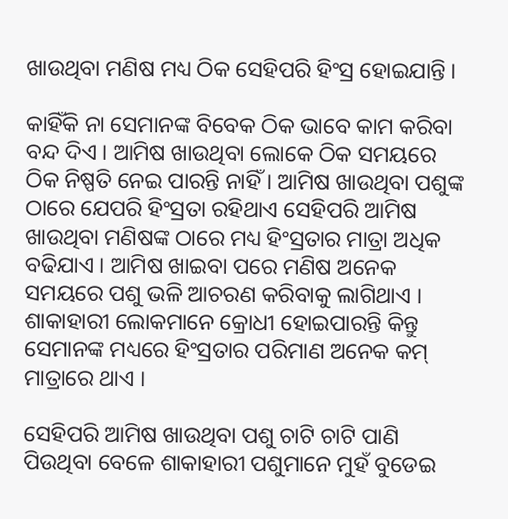ଖାଉଥିବା ମଣିଷ ମଧ୍ୟ ଠିକ ସେହିପରି ହିଂସ୍ର ହୋଇଯାନ୍ତି ।

କାହିଁକି ନା ସେମାନଙ୍କ ବିବେକ ଠିକ ଭାବେ କାମ କରିବା ବନ୍ଦ ଦିଏ । ଆମିଷ ଖାଉଥିବା ଲୋକେ ଠିକ ସମୟରେ ଠିକ ନିଷ୍ପତି ନେଇ ପାରନ୍ତି ନାହିଁ । ଆମିଷ ଖାଉଥିବା ପଶୁଙ୍କ ଠାରେ ଯେପରି ହିଂସ୍ରତା ରହିଥାଏ ସେହିପରି ଆମିଷ ଖାଉଥିବା ମଣିଷଙ୍କ ଠାରେ ମଧ୍ୟ ହିଂସ୍ରତାର ମାତ୍ରା ଅଧିକ ବଢିଯାଏ । ଆମିଷ ଖାଇବା ପରେ ମଣିଷ ଅନେକ ସମୟରେ ପଶୁ ଭଳି ଆଚରଣ କରିବାକୁ ଲାଗିଥାଏ । ଶାକାହାରୀ ଲୋକମାନେ କ୍ରୋଧୀ ହୋଇପାରନ୍ତି କିନ୍ତୁ ସେମାନଙ୍କ ମଧ୍ୟରେ ହିଂସ୍ରତାର ପରିମାଣ ଅନେକ କମ୍ ମାତ୍ରାରେ ଥାଏ ।

ସେହିପରି ଆମିଷ ଖାଉଥିବା ପଶୁ ଚାଟି ଚାଟି ପାଣି ପିଉଥିବା ବେଳେ ଶାକାହାରୀ ପଶୁମାନେ ମୁହଁ ବୁଡେଇ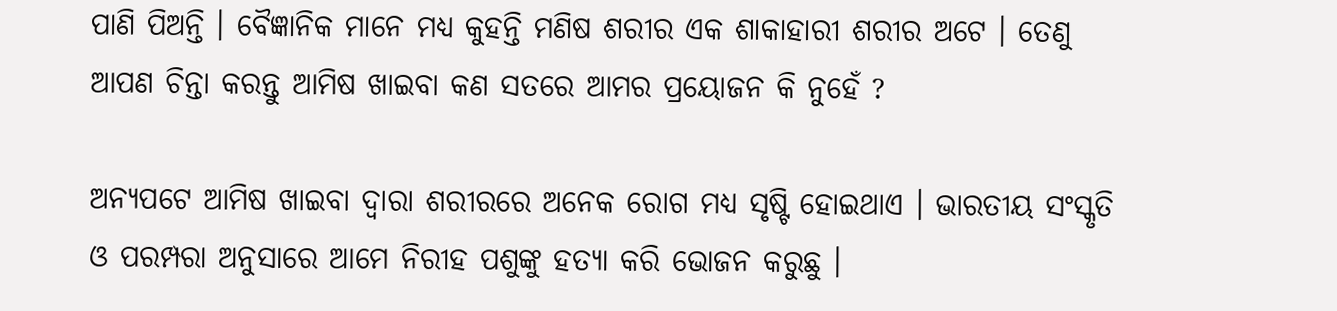ପାଣି ପିଅନ୍ତି । ବୈଜ୍ଞାନିକ ମାନେ ମଧ୍ୟ କୁହନ୍ତି ମଣିଷ ଶରୀର ଏକ ଶାକାହାରୀ ଶରୀର ଅଟେ । ତେଣୁ ଆପଣ ଚିନ୍ତା କରନ୍ତୁ ଆମିଷ ଖାଇବା କଣ ସତରେ ଆମର ପ୍ରୟୋଜନ କି ନୁହେଁ ?

ଅନ୍ୟପଟେ ଆମିଷ ଖାଇବା ଦ୍ଵାରା ଶରୀରରେ ଅନେକ ରୋଗ ମଧ୍ୟ ସୃଷ୍ଟି ହୋଇଥାଏ । ଭାରତୀୟ ସଂସ୍କୃତି ଓ ପରମ୍ପରା ଅନୁସାରେ ଆମେ ନିରୀହ ପଶୁଙ୍କୁ ହତ୍ୟା କରି ଭୋଜନ କରୁଛୁ ।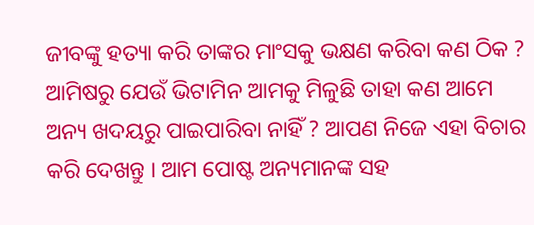ଜୀବଙ୍କୁ ହତ୍ୟା କରି ତାଙ୍କର ମାଂସକୁ ଭକ୍ଷଣ କରିବା କଣ ଠିକ ? ଆମିଷରୁ ଯେଉଁ ଭିଟାମିନ ଆମକୁ ମିଳୁଛି ତାହା କଣ ଆମେ ଅନ୍ୟ ଖଦୟରୁ ପାଇପାରିବା ନାହିଁ ? ଆପଣ ନିଜେ ଏହା ବିଚାର କରି ଦେଖନ୍ତୁ । ଆମ ପୋଷ୍ଟ ଅନ୍ୟମାନଙ୍କ ସହ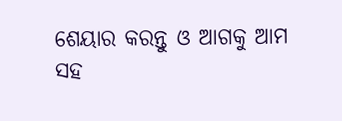ଶେୟାର କରନ୍ତୁ ଓ ଆଗକୁ ଆମ ସହ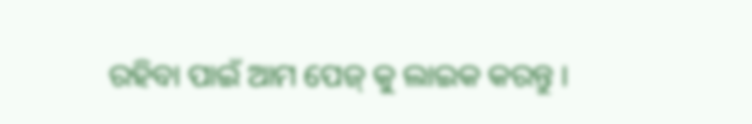ରହିବା ପାଇଁ ଆମ ପେଜ୍ କୁ ଲାଇକ କରନ୍ତୁ ।